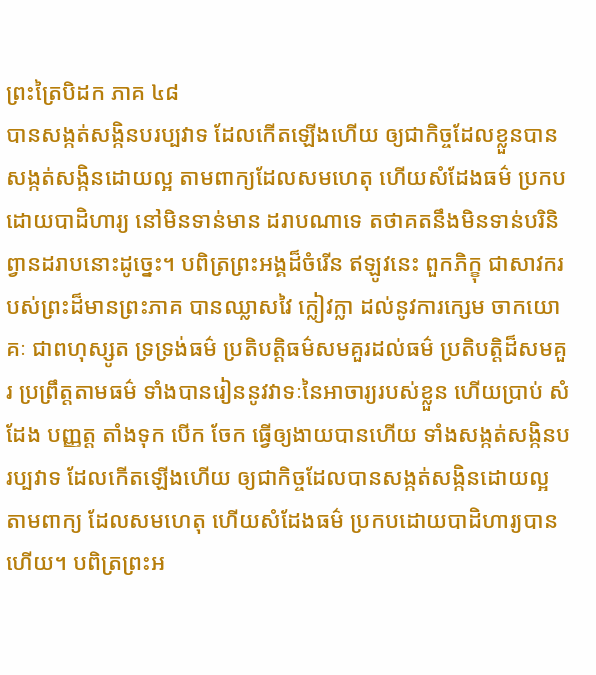ព្រះត្រៃបិដក ភាគ ៤៨
បានសង្កត់សង្កិនបរប្បវាទ ដែលកើតឡើងហើយ ឲ្យជាកិច្ចដែលខ្លួនបានសង្កត់សង្កិនដោយល្អ តាមពាក្យដែលសមហេតុ ហើយសំដែងធម៌ ប្រកបដោយបាដិហារ្យ នៅមិនទាន់មាន ដរាបណាទេ តថាគតនឹងមិនទាន់បរិនិព្វានដរាបនោះដូច្នេះ។ បពិត្រព្រះអង្គដ៏ចំរើន ឥឡូវនេះ ពួកភិក្ខុ ជាសាវករបស់ព្រះដ៏មានព្រះភាគ បានឈ្លាសវៃ ក្លៀវក្លា ដល់នូវការក្សេម ចាកយោគៈ ជាពហុស្សូត ទ្រទ្រង់ធម៌ ប្រតិបត្តិធម៌សមគួរដល់ធម៌ ប្រតិបត្តិដ៏សមគួរ ប្រព្រឹត្តតាមធម៌ ទាំងបានរៀននូវវាទៈនៃអាចារ្យរបស់ខ្លួន ហើយប្រាប់ សំដែង បញ្ញត្ត តាំងទុក បើក ចែក ធ្វើឲ្យងាយបានហើយ ទាំងសង្កត់សង្កិនបរប្បវាទ ដែលកើតឡើងហើយ ឲ្យជាកិច្ចដែលបានសង្កត់សង្កិនដោយល្អ តាមពាក្យ ដែលសមហេតុ ហើយសំដែងធម៌ ប្រកបដោយបាដិហារ្យបានហើយ។ បពិត្រព្រះអ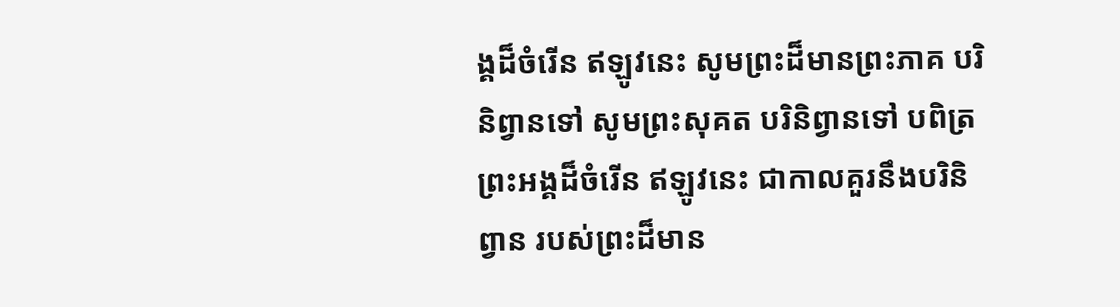ង្គដ៏ចំរើន ឥឡូវនេះ សូមព្រះដ៏មានព្រះភាគ បរិនិព្វានទៅ សូមព្រះសុគត បរិនិព្វានទៅ បពិត្រព្រះអង្គដ៏ចំរើន ឥឡូវនេះ ជាកាលគួរនឹងបរិនិព្វាន របស់ព្រះដ៏មាន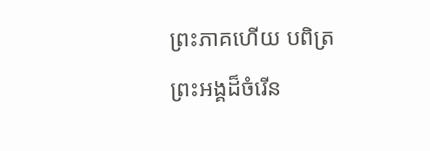ព្រះភាគហើយ បពិត្រព្រះអង្គដ៏ចំរើន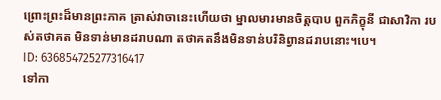ព្រោះព្រះដ៏មានព្រះភាគ ត្រាស់វាចានេះហើយថា ម្នាលមារមានចិត្តបាប ពួកភិក្ខុនី ជាសាវិកា របស់តថាគត មិនទាន់មានដរាបណា តថាគតនឹងមិនទាន់បរិនិព្វានដរាបនោះ។បេ។
ID: 636854725277316417
ទៅកា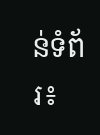ន់ទំព័រ៖